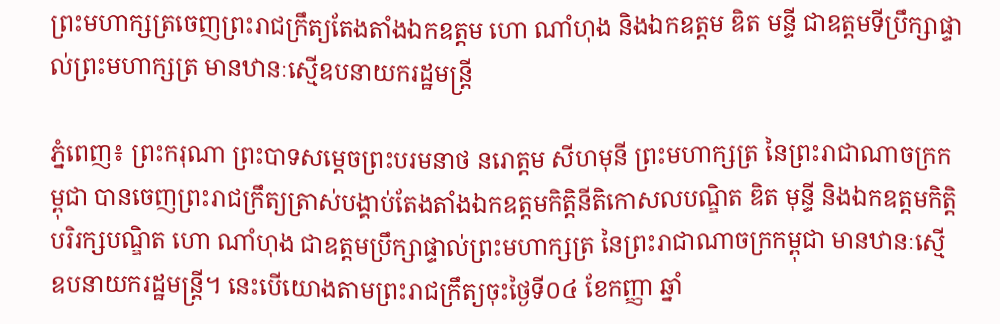ព្រះមហាក្សត្រចេញព្រះរាជក្រឹត្យតែងតាំងឯកឧត្តម ហោ ណាំហុង និងឯកឧត្តម ឌិត មន្ទី ជាឧត្តមទីប្រឹក្សាផ្ទាល់ព្រះមហាក្សត្រ មានឋានៈស្មើឧបនាយករដ្ឋមន្ត្រី

ភ្នំពេញ៖ ព្រះករុណា ព្រះបាទសម្ដេចព្រះបរមនាថ នរោត្ដម សីហមុនី ព្រះមហាក្សត្រ នៃព្រះរាជាណាចក្រកម្ពុជា បានចេញព្រះរាជក្រឹត្យត្រាស់បង្គាប់តែងតាំងឯកឧត្តមកិត្តិនីតិកោសលបណ្ឌិត ឌិត មុន្ទី និងឯកឧត្តមកិត្តិបរិរក្សបណ្ឌិត ហោ ណាំហុង ជាឧត្តមប្រឹក្សាផ្ទាល់ព្រះមហាក្សត្រ នៃព្រះរាជាណាចក្រកម្ពុជា មានឋានៈស្មើ ឧបនាយករដ្ឋមន្ត្រី។ នេះបើយោងតាមព្រះរាជក្រឹត្យចុះថ្ងៃទី០៤ ខែកញ្ញា ឆ្នាំ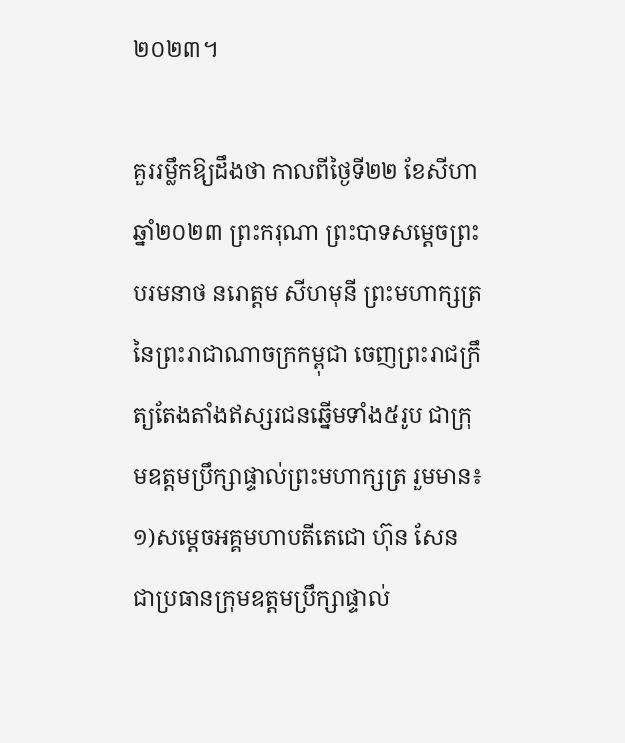២០២៣។

គួររម្លឹកឱ្យដឹងថា កាលពីថ្ងៃទី២២ ខែសីហា ឆ្នាំ២០២៣ ព្រះករុណា ព្រះបាទសម្តេចព្រះបរមនាថ នរោត្តម សីហមុនី ព្រះមហាក្សត្រនៃព្រះរាជាណាចក្រកម្ពុជា ចេញព្រះរាជក្រឹត្យតែងតាំងឥស្សរជនឆ្នើមទាំង៥រូប ជាក្រុមឧត្តមប្រឹក្សាផ្ទាល់ព្រះមហាក្សត្រ រួមមាន៖
១)សម្តេចអគ្គមហាបតីតេជោ ហ៊ុន សែន ជាប្រធានក្រុមឧត្តមប្រឹក្សាផ្ទាល់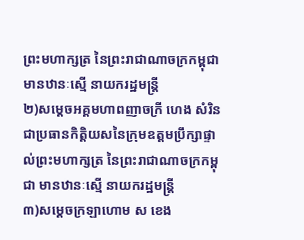ព្រះមហាក្សត្រ នៃព្រះរាជាណាចក្រកម្ពុជា មានឋានៈស្មើ នាយករដ្ឋមន្ត្រី
២)សម្តេចអគ្គមហាពញាចក្រី ហេង សំរិន ជាប្រធានកិត្តិយសនៃក្រុមឧត្តមប្រឹក្សាផ្ទាល់ព្រះមហាក្សត្រ នៃព្រះរាជាណាចក្រកម្ពុជា មានឋានៈស្មើ នាយករដ្ឋមន្ត្រី
៣)សម្តេចក្រឡាហោម ស ខេង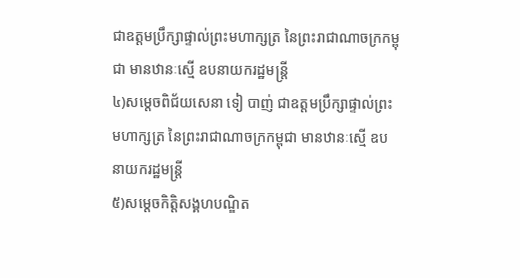ជាឧត្តមប្រឹក្សាផ្ទាល់ព្រះមហាក្សត្រ នៃព្រះរាជាណាចក្រកម្ពុជា មានឋានៈស្មើ ឧបនាយករដ្ឋមន្ត្រី
៤)សម្តេចពិជ័យសេនា ទៀ បាញ់ ជាឧត្តមប្រឹក្សាផ្ទាល់ព្រះមហាក្សត្រ នៃព្រះរាជាណាចក្រកម្ពុជា មានឋានៈស្មើ ឧបនាយករដ្ឋមន្ត្រី
៥)សម្តេចកិត្តិសង្គហបណ្ឌិត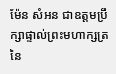ម៉ែន សំអន ជាឧត្តមប្រឹក្សាផ្ទាល់ព្រះមហាក្សត្រ នៃ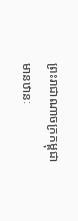ព្រះរាជាណាចក្រកម្ពុជា មានឋានៈ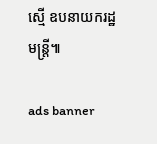ស្មើ ឧបនាយករដ្ឋមន្ត្រី៕

ads banner